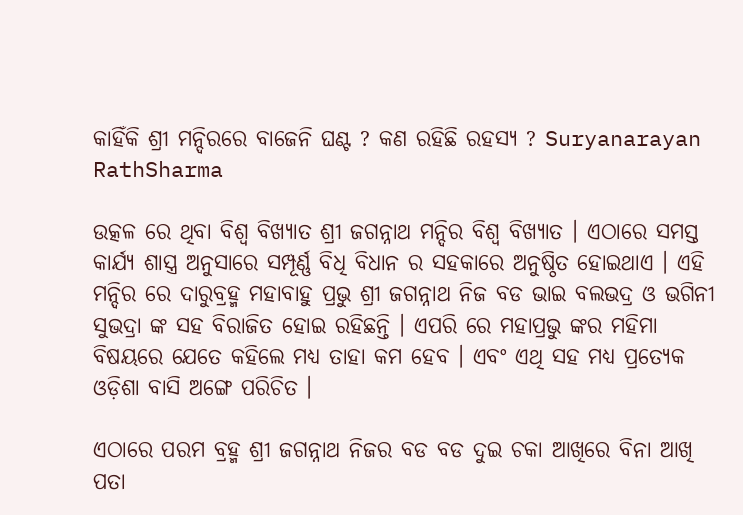କାହିଁକି ଶ୍ରୀ ମନ୍ଦିରରେ ବାଜେନି ଘଣ୍ଟ ? କଣ ରହିଛି ରହସ୍ୟ ? Suryanarayan RathSharma

ଉତ୍କଳ ରେ ଥିବା ବିଶ୍ଵ ବିଖ୍ୟାତ ଶ୍ରୀ ଜଗନ୍ନାଥ ମନ୍ଦିର ବିଶ୍ଵ ବିଖ୍ୟାତ । ଏଠାରେ ସମସ୍ତ କାର୍ଯ୍ୟ ଶାସ୍ତ୍ର ଅନୁସାରେ ସମ୍ପୂର୍ଣ୍ଣ ବିଧି ବିଧାନ ର ସହକାରେ ଅନୁଷ୍ଠିତ ହୋଇଥାଏ । ଏହି ମନ୍ଦିର ରେ ଦାରୁବ୍ରହ୍ମ ମହାବାହୁ ପ୍ରଭୁ ଶ୍ରୀ ଜଗନ୍ନାଥ ନିଜ ବଡ ଭାଇ ବଲଭଦ୍ର ଓ ଭଗିନୀ ସୁଭଦ୍ରା ଙ୍କ ସହ ବିରାଜିତ ହୋଇ ରହିଛନ୍ତି । ଏପରି ରେ ମହାପ୍ରଭୁ ଙ୍କର ମହିମା ବିଷୟରେ ଯେତେ କହିଲେ ମଧ୍ୟ ତାହା କମ ହେବ । ଏବଂ ଏଥି ସହ ମଧ୍ୟ ପ୍ରତ୍ୟେକ ଓଡ଼ିଶା ବାସି ଅଙ୍ଗେ ପରିଚିତ ।

ଏଠାରେ ପରମ ବ୍ରହ୍ମ ଶ୍ରୀ ଜଗନ୍ନାଥ ନିଜର ବଡ ବଡ ଦୁଇ ଚକା ଆଖିରେ ବିନା ଆଖି ପତା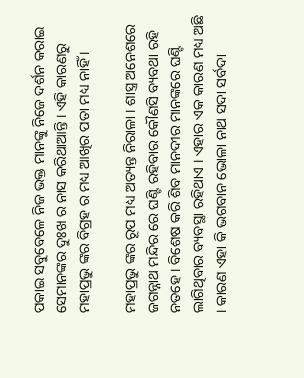ପକାଇ ସବୁବେଳେ ନିଜ ଭକ୍ତ ମାନଙ୍କୁ ନିଜେ ଦର୍ଶନ କରାଇ ସେମାନଙ୍କର ଦୁଃଖ ର ନାସ କରିଥାଆନ୍ତି । ଏହି କାରଣରୁ ମହାପ୍ରଭୁ ଙ୍କର ବିଗ୍ରହ ର ମଧ୍ୟ ଆଖିର ପତା ମଧ୍ୟ ନାହିଁ ।

ମହାପ୍ରଭୁ ଙ୍କର ରୂପ ମଧ୍ୟ ଅତ୍ୟନ୍ତ ନିରାଳା । ଶାସ୍ତ୍ର ଅନେଶରେ ଜଗନ୍ନାଥ ମନ୍ଦିର ରେ ଘଣ୍ଟି ରହିବାର କୌଣସି ବ୍ୟବଥା ରହି ନତହେ । ବିଶେଷ କରି ଶିବ ମାନଦୀର ମାନଙ୍କରେ ଘଣ୍ଟି ଲାଗିଥିବାର ବ୍ୟବସ୍ଥା ରହିଥାଏ । ଏହାର ଏକ କାରଣ ମଧ୍ୟ ଅଛି । କାରଣ ଏହା କି ଭଗବାନ ଭୋଳା ନାଥ ସଦା ସର୍ବଦା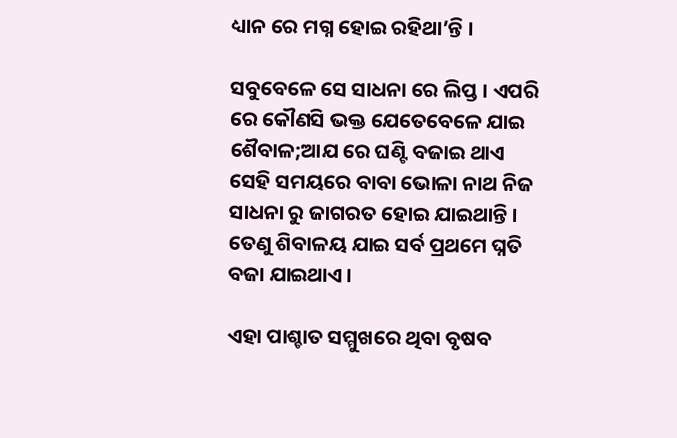ଧ୍ୟାନ ରେ ମଗ୍ନ ହୋଇ ରହିଥା’ନ୍ତି ।

ସବୁବେଳେ ସେ ସାଧନା ରେ ଲିପ୍ତ । ଏପରି ରେ କୌଣସି ଭକ୍ତ ଯେତେବେଳେ ଯାଇ ଶୈବାଳ;ଆଯ ରେ ଘଣ୍ଟି ବଜାଇ ଥାଏ ସେହି ସମୟରେ ବାବା ଭୋଳା ନାଥ ନିଜ ସାଧନା ରୁ ଜାଗରତ ହୋଇ ଯାଇଥାନ୍ତି । ତେଣୁ ଶିବାଳୟ ଯାଇ ସର୍ବ ପ୍ରଥମେ ଘ୍ନତି ବଜା ଯାଇଥାଏ ।

ଏହା ପାଶ୍ଚାତ ସମ୍ମୁଖରେ ଥିବା ବୃଷବ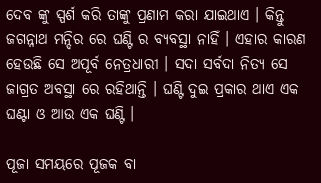ଦେବ ଙ୍କୁ ସ୍ପର୍ଶ କରି ତାଙ୍କୁ ପ୍ରଣାମ କରା ଯାଇଥାଏ । କିନ୍ତୁ ଜଗନ୍ନାଥ ମନ୍ଦିର ରେ ଘଣ୍ଟି ର ବ୍ୟବସ୍ଥା ନାହିଁ । ଏହାର କାରଣ ହେଉଛି ସେ ଅପୂର୍ବ ନେତ୍ରଧାରୀ । ସଦା ସର୍ବଦା ନିତ୍ୟ ସେ ଜାଗ୍ରତ ଅବସ୍ଥା ରେ ରହିଥାନ୍ତି । ଘଣ୍ଟି ଦୁଇ ପ୍ରକାର ଥାଏ ଏକ ଘଣ୍ଟା ଓ ଆଉ ଏକ ଘଣ୍ଟି ।

ପୂଜା ସମୟରେ ପୂଜକ ବା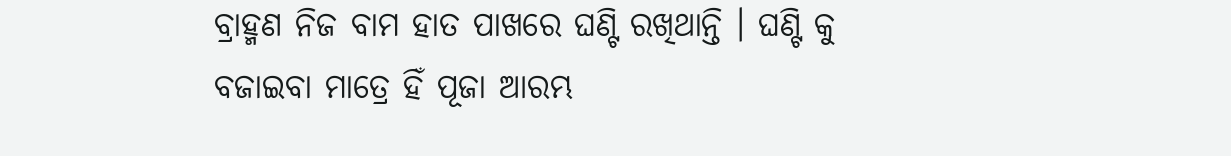ବ୍ରାହ୍ମଣ ନିଜ ବାମ ହାତ ପାଖରେ ଘଣ୍ଟି ରଖିଥାନ୍ତି । ଘଣ୍ଟି କୁ ବଜାଇବା ମାତ୍ରେ ହିଁ ପୂଜା ଆରମ୍ଭ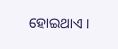ହୋଇଥାଏ ।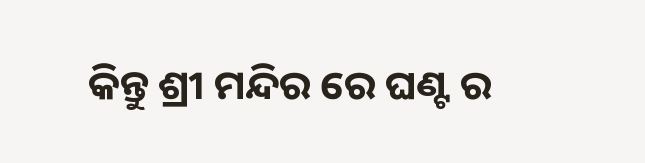କିନ୍ତୁ ଶ୍ରୀ ମନ୍ଦିର ରେ ଘଣ୍ଟ ର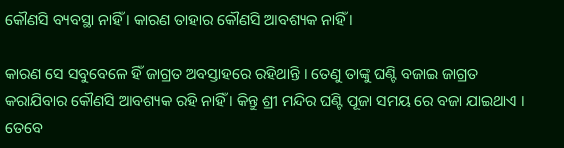କୌଣସି ବ୍ୟବସ୍ଥା ନାହିଁ । କାରଣ ତାହାର କୌଣସି ଆବଶ୍ୟକ ନାହିଁ ।

କାରଣ ସେ ସବୁବେଳେ ହିଁ ଜାଗ୍ରତ ଅବସ୍ତାହରେ ରହିଥାନ୍ତି । ତେଣୁ ତାଙ୍କୁ ଘଣ୍ଟି ବଜାଇ ଜାଗ୍ରତ କରାଯିବାର କୌଣସି ଆବଶ୍ୟକ ରହି ନାହିଁ । କିନ୍ତୁ ଶ୍ରୀ ମନ୍ଦିର ଘଣ୍ଟି ପୂଜା ସମୟ ରେ ବଜା ଯାଇଥାଏ । ତେବେ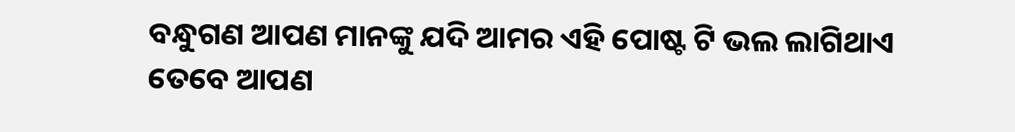ବନ୍ଧୁଗଣ ଆପଣ ମାନଙ୍କୁ ଯଦି ଆମର ଏହି ପୋଷ୍ଟ ଟି ଭଲ ଲାଗିଥାଏ ତେବେ ଆପଣ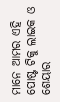ମାନେ ଆମର ଏହି ପୋଷ୍ଟ ଟିକୁ ଲାଇକ ଓ ଶେୟାର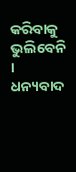କରିବାକୁ ଭୁଲିବେନି । ଧନ୍ୟବାଦ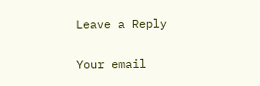Leave a Reply

Your email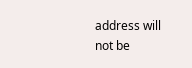address will not be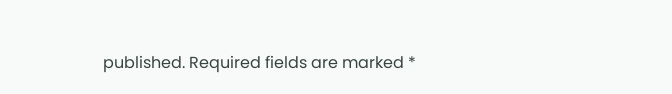published. Required fields are marked *